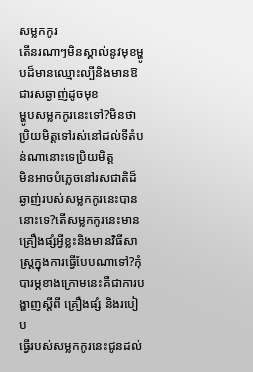សម្លកកូរ
តើនរណាៗមិនស្គាល់នូវមុខម្ហូបដ៏មានឈ្មោះល្បីនិងមានឱជារសឆ្ងាញ់ដូចមុខ
ម្ហូបសម្លកកូរនេះទៅ?មិនថាប្រិយមិត្តទៅរស់នៅដល់ទីតំបន់ណានោះទេប្រិយមិត្ត
មិនអាចបំភ្លេចនៅរសជាតិដ៏ឆ្ងាញ់របស់សម្លកកូរនេះបាននោះទេ?តើសម្លកកូរនេះមាន
គ្រឿងផ្សំអ្វីខ្លះនិងមានវិធីសាស្រ្តក្នុងការធ្វើបែបណាទៅ?កុំបារម្ភខាងក្រោមនេះគឺជាការបង្ហាញស្តីពី គ្រឿងផ្សំ និងរបៀប
ធ្វើរបស់សម្លកកូរនេះជូនដល់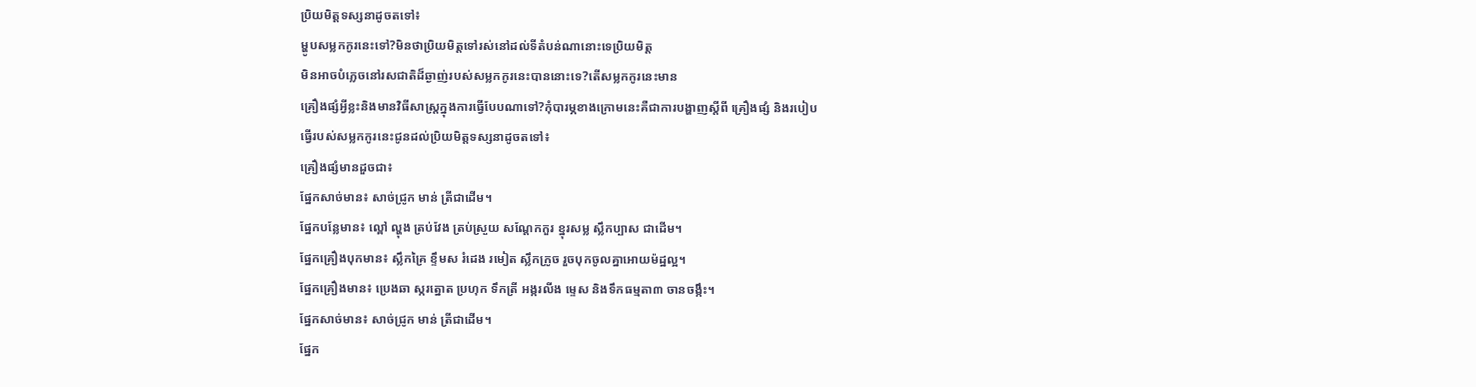ប្រិយមិត្តទស្សនាដូចតទៅ៖
ម្ហូបសម្លកកូរនេះទៅ?មិនថាប្រិយមិត្តទៅរស់នៅដល់ទីតំបន់ណានោះទេប្រិយមិត្ត
មិនអាចបំភ្លេចនៅរសជាតិដ៏ឆ្ងាញ់របស់សម្លកកូរនេះបាននោះទេ?តើសម្លកកូរនេះមាន
គ្រឿងផ្សំអ្វីខ្លះនិងមានវិធីសាស្រ្តក្នុងការធ្វើបែបណាទៅ?កុំបារម្ភខាងក្រោមនេះគឺជាការបង្ហាញស្តីពី គ្រឿងផ្សំ និងរបៀប
ធ្វើរបស់សម្លកកូរនេះជូនដល់ប្រិយមិត្តទស្សនាដូចតទៅ៖
គ្រឿងផ្សំមានដួចជា៖
ផ្នែកសាច់មាន៖ សាច់ជ្រូក មាន់ ត្រីជាដើម។
ផ្នែកបន្លែមាន៖ ល្ពៅ ល្ហុង ត្រប់វែង ត្រប់ស្រួយ សណ្ដែកកួរ ខ្នុរសម្ល ស្លឹកប្បាស ជាដើម។
ផ្នែកគ្រឿងបុកមាន៖ ស្លឹកគ្រៃ ខ្ទឹមស រំដេង រមៀត ស្លឹកក្រូច រួចបុកចូលគ្នាអោយម៉ដ្ឋល្អ។
ផ្នែកគ្រឿងមាន៖ ប្រេងឆា ស្ករត្នោត ប្រហុក ទឹកត្រី អង្ករលីង ម្ទេស និងទឹកធម្មតា៣ ចានចង្កឹះ។
ផ្នែកសាច់មាន៖ សាច់ជ្រូក មាន់ ត្រីជាដើម។
ផ្នែក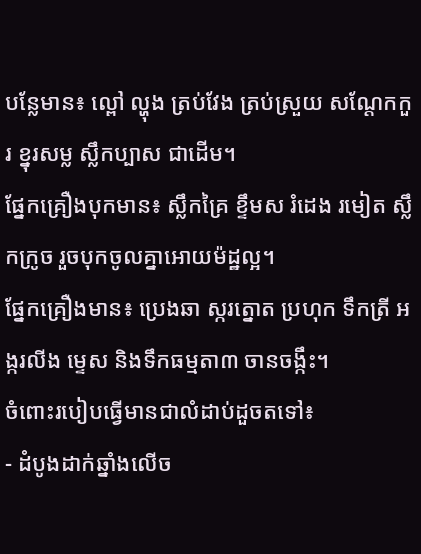បន្លែមាន៖ ល្ពៅ ល្ហុង ត្រប់វែង ត្រប់ស្រួយ សណ្ដែកកួរ ខ្នុរសម្ល ស្លឹកប្បាស ជាដើម។
ផ្នែកគ្រឿងបុកមាន៖ ស្លឹកគ្រៃ ខ្ទឹមស រំដេង រមៀត ស្លឹកក្រូច រួចបុកចូលគ្នាអោយម៉ដ្ឋល្អ។
ផ្នែកគ្រឿងមាន៖ ប្រេងឆា ស្ករត្នោត ប្រហុក ទឹកត្រី អង្ករលីង ម្ទេស និងទឹកធម្មតា៣ ចានចង្កឹះ។
ចំពោះរបៀបធ្វើមានជាលំដាប់ដួចតទៅ៖
- ដំបូងដាក់ឆ្នាំងលើច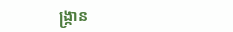ង្ក្រាន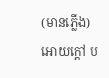(មានភ្លើង) អោយក្ដៅ ប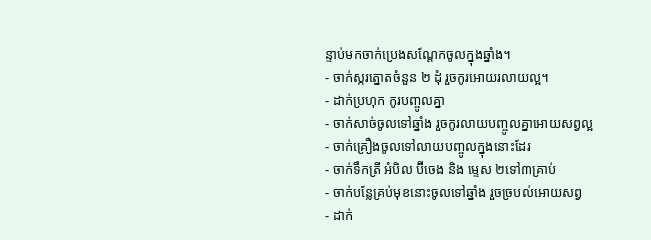ន្ទាប់មកចាក់ប្រេងសណ្ដែកចូលក្នុងឆ្នាំង។
- ចាក់ស្ករត្នោតចំនួន ២ ដុំ រួចកូរអោយរលាយល្អ។
- ដាក់ប្រហុក កូរបញ្ចូលគ្នា
- ចាក់សាច់ចូលទៅឆ្នាំង រួចកូរលាយបញ្ចូលគ្នាអោយសព្វល្អ
- ចាក់គ្រឿងចូលទៅលាយបញ្ចូលក្នុងនោះដែរ
- ចាក់ទឹកត្រី អំបិល ប៊ីចេង និង ម្ទេស ២ទៅ៣គ្រាប់
- ចាក់បន្លែគ្រប់មុខនោះចូលទៅឆ្នាំង រួចច្របល់អោយសព្វ
- ដាក់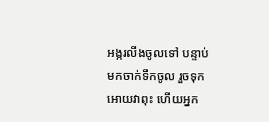អង្ករលីងចូលទៅ បន្ទាប់មកចាក់ទឹកចូល រួចទុកអោយវាពុះ ហើយអ្នក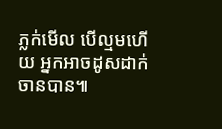ភ្លក់មើល បើល្មមហើយ អ្នកអាចដូសដាក់ចានបាន៕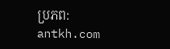ប្រភព: antkh.com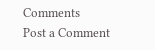Comments
Post a Comment